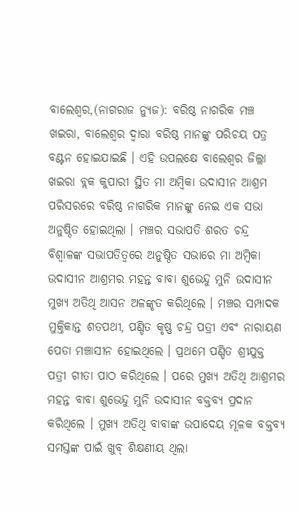ବାଲେଶ୍ଵର,(ନାଗରାଜ ନ୍ୟୁଜ): ବରିଷ୍ଠ ନାଗରିକ ମଞ୍ଚ ଖଇରା, ବାଲେଶ୍ଵର ଦ୍ବାରା ବରିଷ୍ଠ ମାନଙ୍କୁ ପରିଚୟ ପତ୍ର ବଣ୍ଟନ ହୋଇଯାଇଛି । ଏହି ଉପଲକ୍ଷେ ବାଲେଶ୍ଵର ଜିଲ୍ଲା ଖଇରା ବ୍ଲକ କୁପାରୀ ସ୍ଥିତ ମା ଅମ୍ବିକା ଉଦାସୀନ ଆଶ୍ରମ ପରିସରରେ ବରିଷ୍ଠ ନାଗରିକ ମାନଙ୍କୁ ନେଇ ଏକ ସଭା ଅନୁଷ୍ଠିତ ହୋଇଥିଲା । ମଞ୍ଚର ସଭାପତି ଶରତ ଚନ୍ଦ୍ର ବିଶ୍ବାଳଙ୍କ ସଭାପତିତ୍ବରେ ଅନୁଷ୍ଠିତ ସଭାରେ ମା ଅମ୍ବିକା ଉଦାସୀନ ଆଶ୍ରମର ମହନ୍ତ ବାବା ଶୁଭେନ୍ଦୁ ମୁନି ଉଦାସୀନ ମୁଖ୍ୟ ଅତିଥି ଆସନ ଅଳଙ୍କୃତ କରିଥିଲେ । ମଞ୍ଚର ସମ୍ପାଦକ ମୁକ୍ତିକାନ୍ତ ଶତପଥୀ, ପଣ୍ଡିତ କୃଷ୍ଣ ଚନ୍ଦ୍ର ପତ୍ରୀ ଏବଂ ନାରାୟଣ ପେଡା ମଞ୍ଚାସୀନ ହୋଇଥିଲେ । ପ୍ରଥମେ ପଣ୍ଡିତ ଶ୍ରୀଯୁକ୍ତ ପତ୍ରୀ ଗୀତା ପାଠ କରିଥିଲେ । ପରେ ମୁଖ୍ୟ ଅତିଥି ଆଶ୍ରମର ମହନ୍ତ ବାବା ଶୁଭେନ୍ଦୁ ମୁନି ଉଦାସୀନ ବକ୍ତବ୍ୟ ପ୍ରଦାନ କରିଥିଲେ । ମୁଖ୍ୟ ଅତିଥି ବାବାଙ୍କ ଉପାଦେୟ ମୂଳକ ବକ୍ତବ୍ୟ ସମସ୍ତଙ୍କ ପାଇଁ ଖୁବ୍ ଶିକ୍ଷଣୀୟ ଥିଲା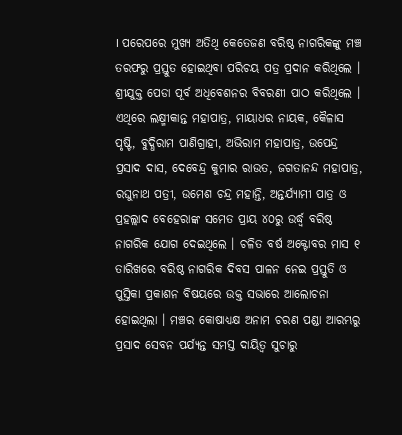। ପରେପରେ ମୁଖ୍ୟ ଅତିଥି କେତେଜଣ ବରିଷ୍ଠ ନାଗରିକଙ୍କୁ ମଞ୍ଚ ତରଫରୁ ପ୍ରସ୍ତୁତ ହୋଇଥିବା ପରିଚୟ ପତ୍ର ପ୍ରଦାନ କରିଥିଲେ । ଶ୍ରୀଯୁକ୍ତ ପେଡା ପୂର୍ବ ଅଧିବେଶନର ବିବରଣୀ ପାଠ କରିଥିଲେ ।
ଏଥିରେ ଲକ୍ଷ୍ମୀକାନ୍ତ ମହାପାତ୍ର, ମାୟାଧର ନାୟକ, କୈଳାସ ପୃଷ୍ଟି, ବୁଦ୍ଧିରାମ ପାଣିଗ୍ରାହୀ, ଅଭିରାମ ମହାପାତ୍ର, ଉପେନ୍ଦ୍ର ପ୍ରସାଦ ଦାସ, ଦେବେନ୍ଦ୍ର କୁମାର ରାଉତ, ଜଗତାନନ୍ଦ ମହାପାତ୍ର, ରଘୁନାଥ ପତ୍ରୀ, ଉମେଶ ଚନ୍ଦ୍ର ମହାନ୍ତି, ଅନ୍ତର୍ଯ୍ୟାମୀ ପାତ୍ର ଓ ପ୍ରହଲ୍ଲାଦ ବେହେରାଙ୍କ ସମେତ ପ୍ରାୟ ୪୦ରୁ ଉର୍ଦ୍ଧ୍ବ ବରିଷ୍ଠ ନାଗରିକ ଯୋଗ ଦେଇଥିଲେ । ଚଳିତ ବର୍ଷ ଅକ୍ଟୋବର ମାସ ୧ ତାରିଖରେ ବରିଷ୍ଠ ନାଗରିକ ଦିବସ ପାଳନ ନେଇ ପ୍ରସ୍ତୁତି ଓ ପୁସ୍ତିକା ପ୍ରକାଶନ ବିଷୟରେ ଉକ୍ତ ସଭାରେ ଆଲୋଚନା ହୋଇଥିଲା । ମଞ୍ଚର କୋଷାଧ୍ୟକ୍ଷ ଅନାମ ଚରଣ ପଣ୍ଡା ଆରମ୍ଭରୁ ପ୍ରସାଦ ସେବନ ପର୍ଯ୍ୟନ୍ତ ସମସ୍ତ ଦାୟିତ୍ୱ ସୁଚାରୁ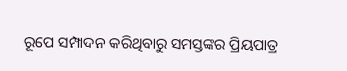ରୂପେ ସମ୍ପାଦନ କରିଥିବାରୁ ସମସ୍ତଙ୍କର ପ୍ରିୟପାତ୍ର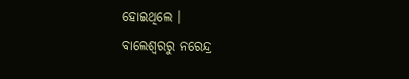ହୋଇଥିଲେ ।
ବାଲେଶ୍ଵରରୁ ନରେନ୍ଦ୍ର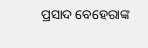ପ୍ରସାଦ ବେହେରାଙ୍କ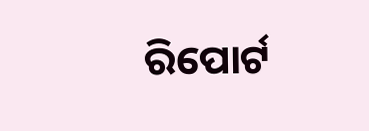ରିପୋର୍ଟ